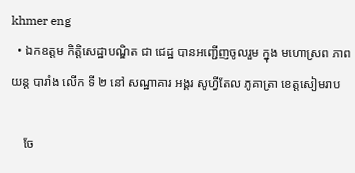khmer eng
  • ឯកឧត្តម កិត្តិសេដ្ឋាបណ្ឌិត ជា ជេដ្ឋ បានអញ្ជេីញចូលរួម ក្នុង មហោស្រព ភាពយន្ត បារាំង លេីក ទី ២ នៅ សណ្ឋាគារ អង្គរ សូហ្វីតែល ភូគាត្រា ខេត្តសៀមរាប

    ចែ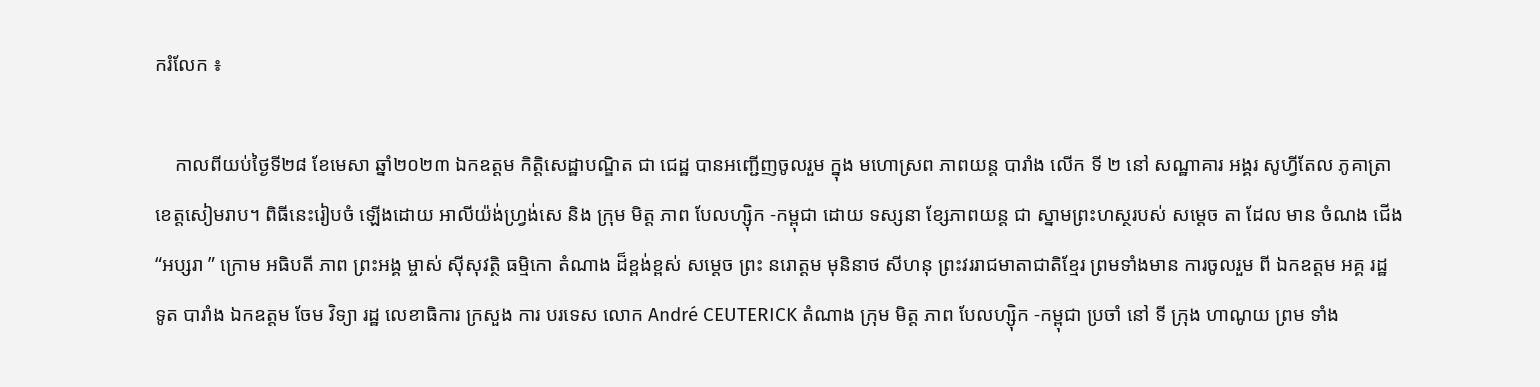ករំលែក ៖

    កាលពីយប់ថ្ងៃទី២៨ ខែមេសា ឆ្នាំ២០២៣ ឯកឧត្តម កិត្តិសេដ្ឋាបណ្ឌិត ជា ជេដ្ឋ បានអញ្ជេីញចូលរួម ក្នុង មហោស្រព ភាពយន្ត បារាំង លេីក ទី ២ នៅ សណ្ឋាគារ អង្គរ សូហ្វីតែល ភូគាត្រា ខេត្តសៀមរាប។ ពិធីនេះរៀបចំ ឡើងដោយ អាលីយ៉ង់ហ្រ្វង់សេ និង ក្រុម មិត្ត ភាព បែលហ្ស៊ិក -កម្ពុជា ដោយ ទស្សនា ខ្សែភាពយន្ត ជា ស្នាមព្រះហស្ថរបស់ សម្តេច តា ដែល មាន ចំណង ជើង “អប្សរា ” ក្រោម អធិបតី ភាព ព្រះអង្គ ម្ចាស់ ស៊ីសុវត្ថិ ធម្មិកោ តំណាង ដ៏ខ្ពង់ខ្ពស់ សម្តេច ព្រះ នរោត្តម មុនិនាថ សីហនុ ព្រះវររាជមាតាជាតិខ្មែរ ព្រមទាំងមាន ការចូលរួម ពី ឯកឧត្ដម អគ្គ រដ្ឋ ទូត បារាំង ឯកឧត្ដម ចែម វិទ្យា រដ្ឋ លេខាធិការ ក្រសួង ការ បរទេស លោក André CEUTERICK តំណាង ក្រុម មិត្ត ភាព បែលហ្ស៊ិក -កម្ពុជា ប្រចាំ នៅ ទី ក្រុង ហាណូយ ព្រម ទាំង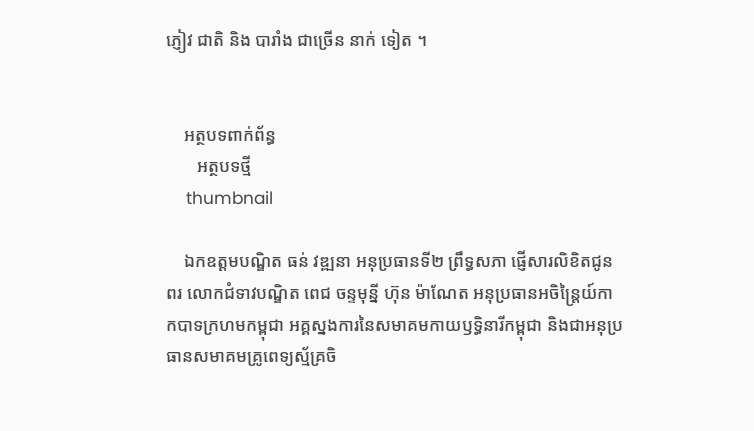ភ្ញៀវ ជាតិ និង បារាំង ជាច្រើន នាក់ ទៀត ។


    អត្ថបទពាក់ព័ន្ធ
       អត្ថបទថ្មី
    thumbnail

    ឯកឧត្តមបណ្ឌិត ធន់ វឌ្ឍនា អនុប្រធានទី២ ព្រឹទ្ធសភា ផ្ញើសារលិខិតជូនពរ លោកជំទាវបណ្ឌិត ពេជ ចន្ទមុន្នី ហ៊ុន ម៉ាណែត អនុប្រធានអចិន្ត្រៃយ៍កាកបាទក្រហមកម្ពុជា អគ្គស្នងការនៃសមាគមកាយឫទ្ធិនារីកម្ពុជា និងជាអនុប្រធានសមាគមគ្រូពេទ្យស្ម័គ្រចិ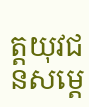ត្តយុវជនសម្តេ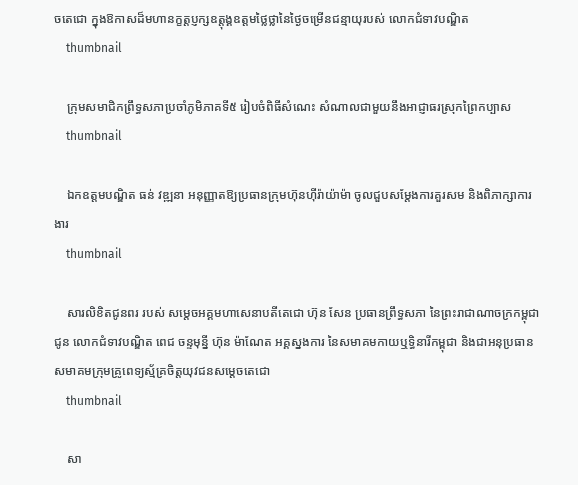ចតេជោ ក្នុងឱកាសដ៏មហានក្ខត្តប្ញក្សឧត្តុង្គឧត្តមថ្លៃថ្លានៃថ្ងៃចម្រើនជន្មាយុរបស់ លោកជំទាវបណ្ឌិត
    thumbnail

    ក្រុមសមាជិកព្រឹទ្ធសភាប្រចាំភូមិភាគទី៥ រៀបចំពិធីសំណេះ សំណាលជាមួយនឹងអាជ្ញាធរស្រុកព្រៃកប្បាស
    thumbnail

    ឯកឧត្តមបណ្ឌិត ធន់ វឌ្ឍនា អនុញ្ញាតឱ្យប្រធានក្រុមហ៊ុនហ៊ីរ៉ាយ៉ាម៉ា ចូលជួបសម្តែងការគួរសម និងពិភាក្សាការងារ
    thumbnail

    សារលិខិតជូនពរ របស់ សម្តេចអគ្គមហាសេនាបតីតេជោ ហ៊ុន សែន ប្រធានព្រឹទ្ធសភា នៃព្រះរាជាណាចក្រកម្ពុជា ជូន លោកជំទាវបណ្ឌិត ពេជ ចន្ទមុន្នី ហ៊ុន ម៉ាណែត អគ្គស្នងការ នៃសមាគមកាយឬទ្ធិនារីកម្ពុជា និងជាអនុប្រធានសមាគមក្រុមគ្រូពេទ្យស្ម័គ្រចិត្តយុវជនសម្តេចតេជោ
    thumbnail

    សា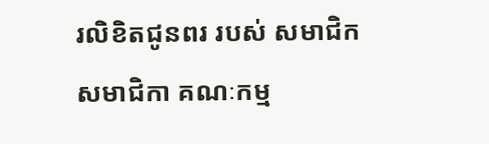រលិខិតជូនពរ របស់ សមាជិក សមាជិកា គណៈកម្ម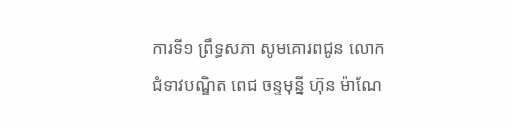ការទី១ ព្រឹទ្ធសភា សូមគោរពជូន លោកជំទាវបណ្ឌិត ពេជ ចន្ទមុន្នី ហ៊ុន ម៉ាណែ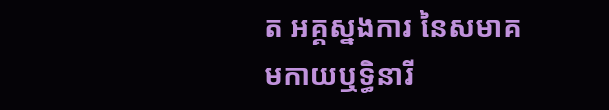ត អគ្គស្នងការ នៃសមាគមកាយឬទ្ធិនារី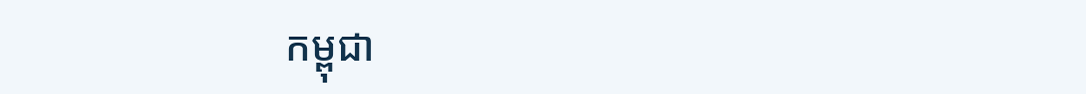កម្ពុជា